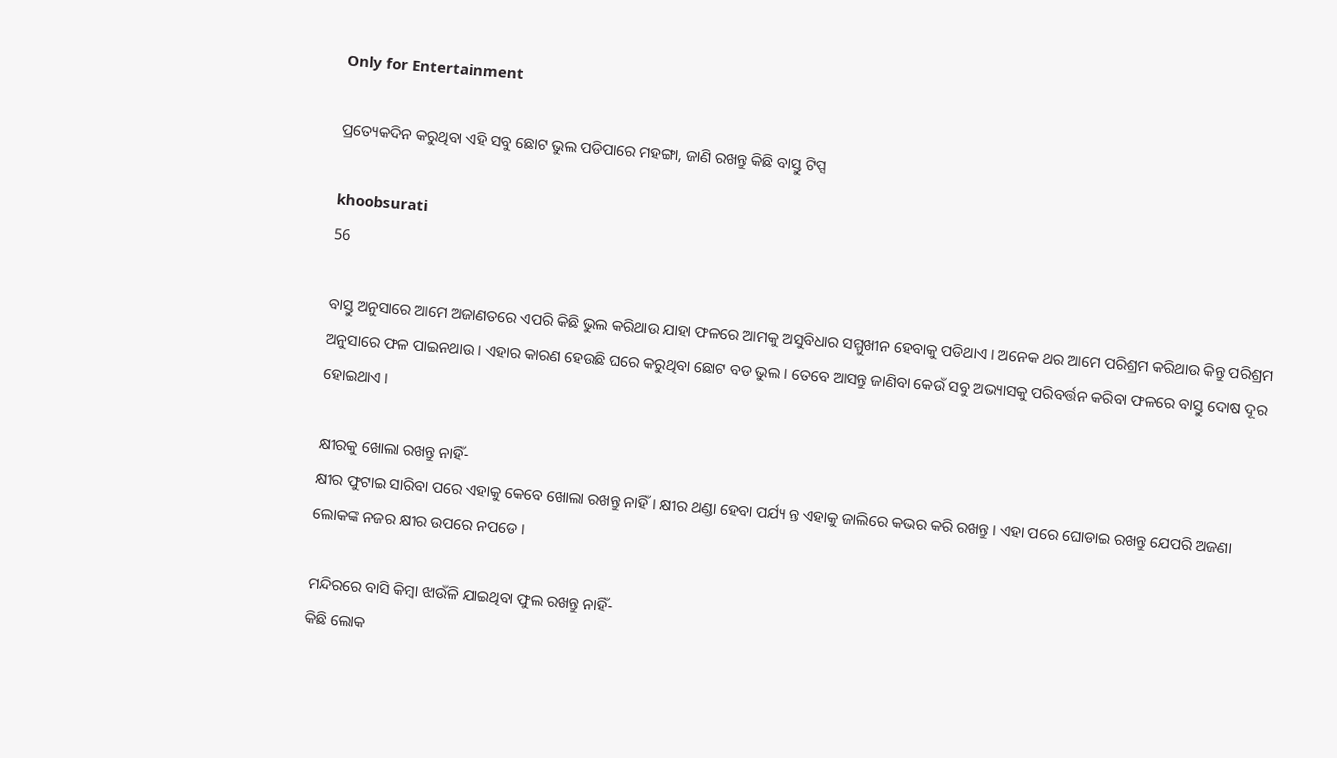Only for Entertainment

ପ୍ରତ୍ୟେକଦିନ କରୁଥିବା ଏହି ସବୁ ଛୋଟ ଭୁଲ ପଡିପାରେ ମହଙ୍ଗା, ଜାଣି ରଖନ୍ତୁ କିଛି ବାସ୍ତୁ ଟିପ୍ସ

khoobsurati
56

ବାସ୍ତୁ ଅନୁସାରେ ଆମେ ଅଜାଣତରେ ଏପରି କିଛି ଭୁଲ କରିଥାଉ ଯାହା ଫଳରେ ଆମକୁ ଅସୁବିଧାର ସମ୍ମୁଖୀନ ହେବାକୁ ପଡିଥାଏ । ଅନେକ ଥର ଆମେ ପରିଶ୍ରମ କରିଥାଉ କିନ୍ତୁ ପରିଶ୍ରମ ଅନୁସାରେ ଫଳ ପାଇନଥାଉ । ଏହାର କାରଣ ହେଉଛି ଘରେ କରୁଥିବା ଛୋଟ ବଡ ଭୁଲ । ତେବେ ଆସନ୍ତୁ ଜାଣିବା କେଉଁ ସବୁ ଅଭ୍ୟାସକୁ ପରିବର୍ତ୍ତନ କରିବା ଫଳରେ ବାସ୍ତୁ ଦୋଷ ଦୂର ହୋଇଥାଏ ।

କ୍ଷୀରକୁ ଖୋଲା ରଖନ୍ତୁ ନାହିଁ-
କ୍ଷୀର ଫୁଟାଇ ସାରିବା ପରେ ଏହାକୁ କେବେ ଖୋଲା ରଖନ୍ତୁ ନାହିଁ । କ୍ଷୀର ଥଣ୍ଡା ହେବା ପର୍ଯ୍ୟ ନ୍ତ ଏହାକୁ ଜାଲିରେ କଭର କରି ରଖନ୍ତୁ । ଏହା ପରେ ଘୋଡାଇ ରଖନ୍ତୁ ଯେପରି ଅଜଣା ଲୋକଙ୍କ ନଜର କ୍ଷୀର ଉପରେ ନପଡେ ।

ମନ୍ଦିରରେ ବାସି କିମ୍ବା ଝାଉଁଳି ଯାଇଥିବା ଫୁଲ ରଖନ୍ତୁ ନାହିଁ-
କିଛି ଲୋକ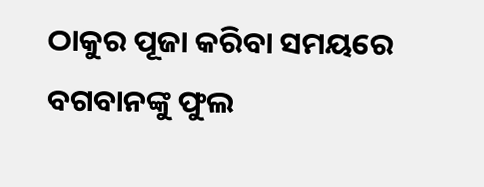ଠାକୁର ପୂଜା କରିବା ସମୟରେ ବଗବାନଙ୍କୁ ଫୁଲ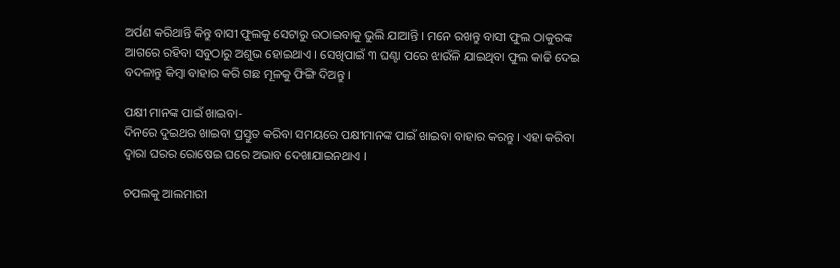ଅର୍ପଣ କରିଥାନ୍ତି କିନ୍ତୁ ବାସୀ ଫୁଲକୁ ସେଟାରୁ ଉଠାଇବାକୁ ଭୁଲି ଯାଆନ୍ତି । ମନେ ରଖନ୍ତୁ ବାସୀ ଫୁଲ ଠାକୁରଙ୍କ ଆଗରେ ରହିବା ସବୁଠାରୁ ଅଶୁଭ ହୋଇଥାଏ । ସେଖିପାଇଁ ୩ ଘଣ୍ଟା ପରେ ଝାଉଁଳି ଯାଇଥିବା ଫୁଲ କାଢି ଦେଇ ବଦଳାନ୍ତୁ କିମ୍ବା ବାହାର କରି ଗଛ ମୂଳକୁ ଫିଙ୍ଗି ଦିଅନ୍ତୁ ।

ପକ୍ଷୀ ମାନଙ୍କ ପାଇଁ ଖାଇବା-
ଦିନରେ ଦୁଇଥର ଖାଇବା ପ୍ରସ୍ତୁତ କରିବା ସମୟରେ ପକ୍ଷୀମାନଙ୍କ ପାଇଁ ଖାଇବା ବାହାର କରନ୍ତୁ । ଏହା କରିବା ଦ୍ୱାରା ଘରର ରୋଷେଇ ଘରେ ଅଭାବ ଦେଖାଯାଇନଥାଏ ।

ଚପଲକୁ ଆଲମାରୀ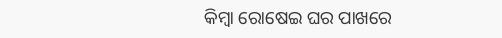କିମ୍ବା ରୋଷେଇ ଘର ପାଖରେ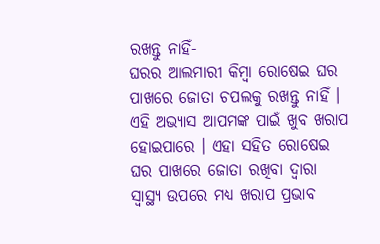ରଖନ୍ତୁ ନାହିଁ-
ଘରର ଆଲମାରୀ କିମ୍ବା ରୋଷେଇ ଘର ପାଖରେ ଜୋତା ଚପଲକୁ ରଖନ୍ତୁ ନାହିଁ । ଏହି ଅଭ୍ୟାସ ଆପମଙ୍କ ପାଇଁ ଖୁବ ଖରାପ ହୋଇପାରେ । ଏହା ସହିତ ରୋଷେଇ ଘର ପାଖରେ ଜୋତା ରଖିବା ଦ୍ୱାରା ସ୍ୱାସ୍ଥ୍ୟ ଉପରେ ମଧ୍ୟ ଖରାପ ପ୍ରଭାବ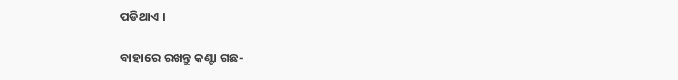ପଡିଥାଏ ।

ବାହାରେ ରଖନ୍ତୁ କଣ୍ଟା ଗଛ-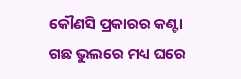କୌଣସି ପ୍ରକାରର କଣ୍ଟା ଗଛ ଭୁଲରେ ମଧ୍ୟ ଘରେ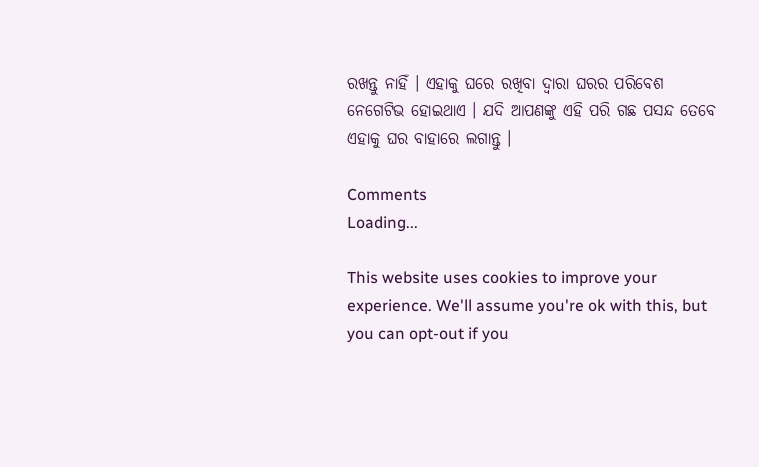ରଖନ୍ତୁ ନାହିଁ । ଏହାକୁ ଘରେ ରଖିବା ଦ୍ୱାରା ଘରର ପରିବେଶ ନେଗେଟିଭ ହୋଇଥାଏ । ଯଦି ଆପଣଙ୍କୁ ଏହି ପରି ଗଛ ପସନ୍ଦ ତେବେ ଏହାକୁ ଘର ବାହାରେ ଲଗାନ୍ତୁ ।

Comments
Loading...

This website uses cookies to improve your experience. We'll assume you're ok with this, but you can opt-out if you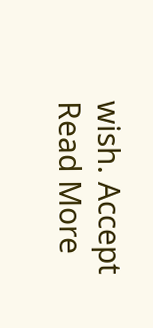wish. Accept Read More